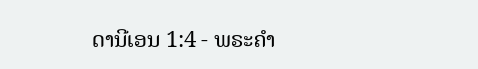ດານີເອນ 1:4 - ພຣະຄຳ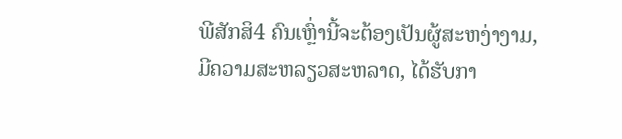ພີສັກສິ4 ຄົນເຫຼົ່ານີ້ຈະຕ້ອງເປັນຜູ້ສະຫງ່າງາມ, ມີຄວາມສະຫລຽວສະຫລາດ, ໄດ້ຮັບກາ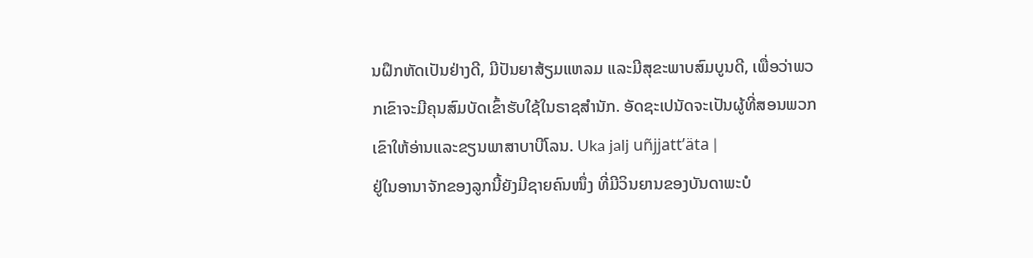ນຝຶກຫັດເປັນຢ່າງດີ, ມີປັນຍາສ້ຽມແຫລມ ແລະມີສຸຂະພາບສົມບູນດີ, ເພື່ອວ່າພວກເຂົາຈະມີຄຸນສົມບັດເຂົ້າຮັບໃຊ້ໃນຣາຊສຳນັກ. ອັດຊະເປນັດຈະເປັນຜູ້ທີ່ສອນພວກເຂົາໃຫ້ອ່ານແລະຂຽນພາສາບາບີໂລນ. Uka jalj uñjjattʼäta |
ຢູ່ໃນອານາຈັກຂອງລູກນີ້ຍັງມີຊາຍຄົນໜຶ່ງ ທີ່ມີວິນຍານຂອງບັນດາພະບໍ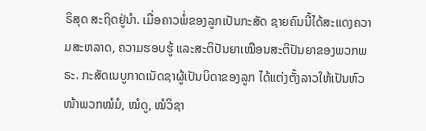ຣິສຸດ ສະຖິດຢູ່ນຳ. ເມື່ອຄາວພໍ່ຂອງລູກເປັນກະສັດ ຊາຍຄົນນີ້ໄດ້ສະແດງຄວາມສະຫລາດ, ຄວາມຮອບຮູ້ ແລະສະຕິປັນຍາເໝືອນສະຕິປັນຍາຂອງພວກພຣະ. ກະສັດເນບູກາດເນັດຊາຜູ້ເປັນບິດາຂອງລູກ ໄດ້ແຕ່ງຕັ້ງລາວໃຫ້ເປັນຫົວໜ້າພວກໝໍມໍ, ໝໍດູ, ໝໍວິຊາ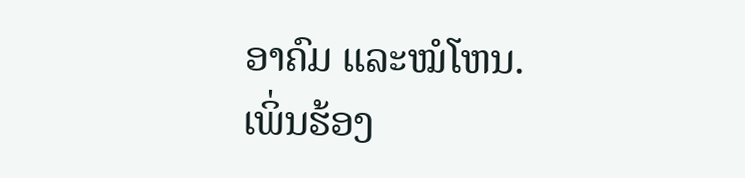ອາຄົມ ແລະໝໍໂຫນ.
ເພິ່ນຮ້ອງ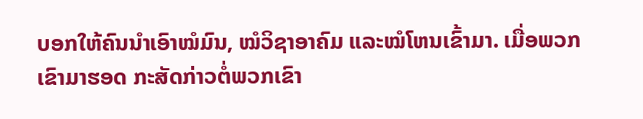ບອກໃຫ້ຄົນນຳເອົາໝໍມົນ, ໝໍວິຊາອາຄົມ ແລະໝໍໂຫນເຂົ້າມາ. ເມື່ອພວກເຂົາມາຮອດ ກະສັດກ່າວຕໍ່ພວກເຂົາ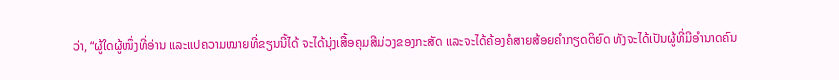ວ່າ, “ຜູ້ໃດຜູ້ໜຶ່ງທີ່ອ່ານ ແລະແປຄວາມໝາຍທີ່ຂຽນນີ້ໄດ້ ຈະໄດ້ນຸ່ງເສື້ອຄຸມສີມ່ວງຂອງກະສັດ ແລະຈະໄດ້ຄ້ອງຄໍສາຍສ້ອຍຄຳກຽດຕິຍົດ ທັງຈະໄດ້ເປັນຜູ້ທີ່ມີອຳນາດຄົນ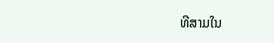ທີສາມໃນ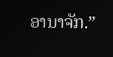ອານາຈັກ.”